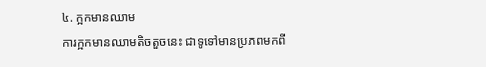៤. ក្អកមានឈាម
ការក្អកមានឈាមតិចតួចនេះ ជាទូទៅមានប្រភពមកពី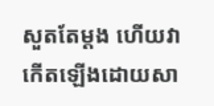សួតតែម្ដង ហើយវាកើតឡើងដោយសា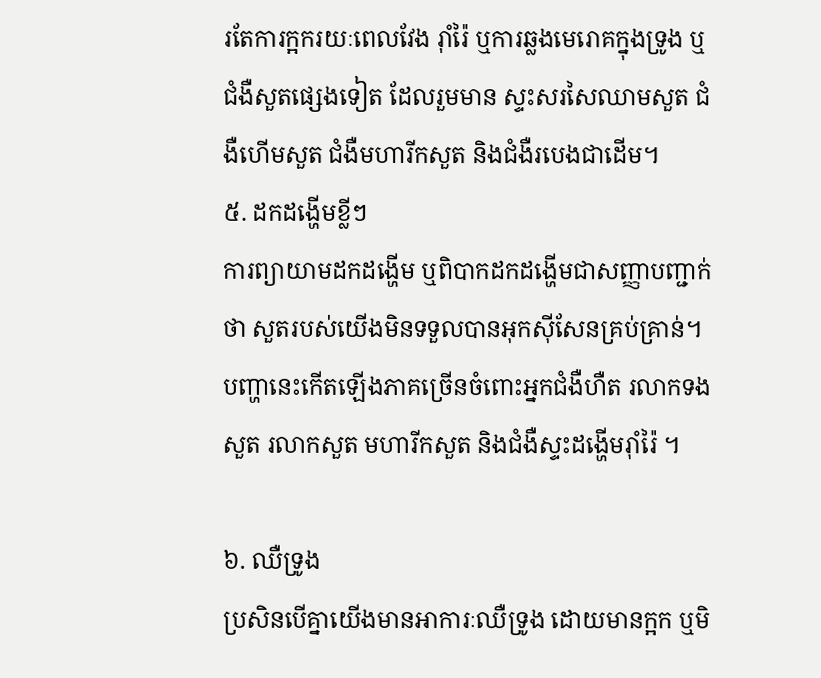រតែការក្អករយៈពេលវែង រ៉ាំរ៉ៃ ឬការឆ្លងមេរោគក្នុងទ្រូង ឬជំងឺសួតផ្សេងទៀត ដែលរួមមាន ស្ទះសរសៃឈាមសួត ជំងឺហើមសួត ជំងឺមហារីកសួត និងជំងឺរបេងជាដើម។
៥. ដកដង្ហើមខ្លីៗ
ការព្យាយាមដកដង្ហើម ឬពិបាកដកដង្ហើមជាសញ្ញាបញ្ជាក់ថា សួតរបស់យើងមិនទទួលបានអុកស៊ីសែនគ្រប់គ្រាន់។ បញ្ហានេះកើតឡើងភាគច្រើនចំពោះអ្នកជំងឺហឺត រលាកទងសួត រលាកសួត មហារីកសួត និងជំងឺស្ទះដង្ហើមរ៉ាំរ៉ៃ ។

៦. ឈឺទ្រូង
ប្រសិនបើគ្នាយើងមានអាការៈឈឺទ្រូង ដោយមានក្អក ឬមិ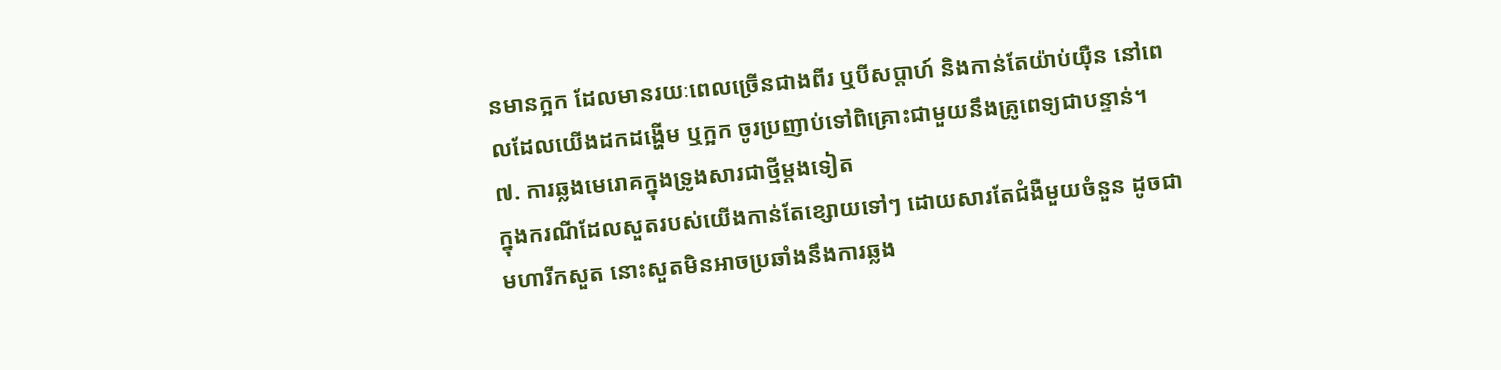នមានក្អក ដែលមានរយៈពេលច្រើនជាងពីរ ឬបីសប្ដាហ៍ និងកាន់តែយ៉ាប់យ៉ឺន នៅពេលដែលយើងដកដង្ហើម ឬក្អក ចូរប្រញាប់ទៅពិគ្រោះជាមួយនឹងគ្រូពេទ្យជាបន្ទាន់។
៧. ការឆ្លងមេរោគក្នុងទ្រូងសារជាថ្មីម្ដងទៀត
ក្នុងករណីដែលសួតរបស់យើងកាន់តែខ្សោយទៅៗ ដោយសារតែជំងឺមួយចំនួន ដូចជាមហារីកសួត នោះសួតមិនអាចប្រឆាំងនឹងការឆ្លង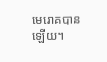មេរោគបានឡើយ។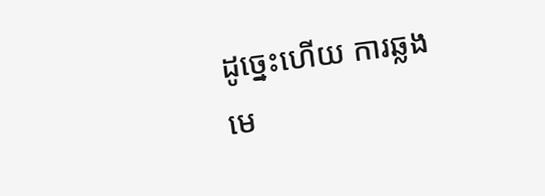ដូច្នេះហើយ ការឆ្លងមេ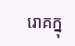រោគក្នុ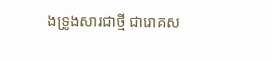ងទ្រូងសារជាថ្មី ជារោគស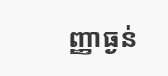ញ្ញាធ្ងន់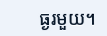ធ្ងរមួយ។